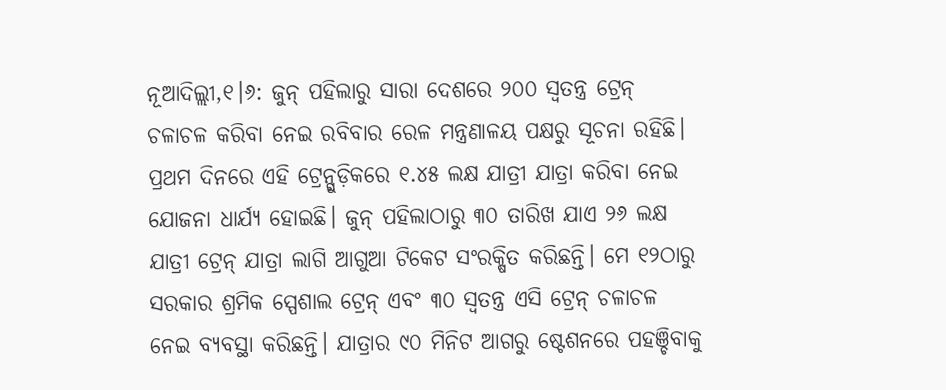ନୂଆଦିଲ୍ଲୀ,୧।୬: ଜୁନ୍ ପହିଲାରୁ ସାରା ଦେଶରେ ୨୦୦ ସ୍ବତନ୍ତ୍ର ଟ୍ରେନ୍ ଚଳାଚଳ କରିବା ନେଇ ରବିବାର ରେଳ ମନ୍ତ୍ରଣାଳୟ ପକ୍ଷରୁ ସୂଚନା ରହିଛି। ପ୍ରଥମ ଦିନରେ ଏହି ଟ୍ରେନ୍ଗୁଡ଼ିକରେ ୧.୪୫ ଲକ୍ଷ ଯାତ୍ରୀ ଯାତ୍ରା କରିବା ନେଇ ଯୋଜନା ଧାର୍ଯ୍ୟ ହୋଇଛି। ଜୁନ୍ ପହିଲାଠାରୁ ୩୦ ତାରିଖ ଯାଏ ୨୬ ଲକ୍ଷ ଯାତ୍ରୀ ଟ୍ରେନ୍ ଯାତ୍ରା ଲାଗି ଆଗୁଆ ଟିକେଟ ସଂରକ୍ଷିତ କରିଛନ୍ତି। ମେ ୧୨ଠାରୁ ସରକାର ଶ୍ରମିକ ସ୍ପେଶାଲ ଟ୍ରେନ୍ ଏବଂ ୩୦ ସ୍ବତନ୍ତ୍ର ଏସି ଟ୍ରେନ୍ ଚଳାଚଳ ନେଇ ବ୍ୟବସ୍ଥା କରିଛନ୍ତି। ଯାତ୍ରାର ୯୦ ମିନିଟ ଆଗରୁ ଷ୍ଟେଶନରେ ପହଞ୍ଚିବାକୁ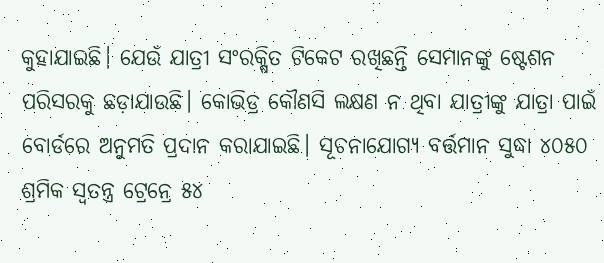କୁହାଯାଇଛି। ଯେଉଁ ଯାତ୍ରୀ ସଂରକ୍ଷିତ ଟିକେଟ ରଖିଛନ୍ତି ସେମାନଙ୍କୁ ଷ୍ଟେଶନ ପରିସରକୁ ଛଡ଼ାଯାଉଛି। କୋଭିଡ୍ର କୌଣସି ଲକ୍ଷଣ ନ ଥିବା ଯାତ୍ରୀଙ୍କୁ ଯାତ୍ରା ପାଇଁ ବୋର୍ଡରେ ଅନୁମତି ପ୍ରଦାନ କରାଯାଇଛି। ସୂଚନାଯୋଗ୍ୟ ବର୍ତ୍ତମାନ ସୁଦ୍ଧା ୪୦୫୦ ଶ୍ରମିକ ସ୍ବତନ୍ତ୍ର ଟ୍ରେନ୍ରେ ୫୪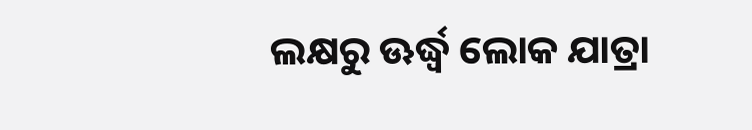ଲକ୍ଷରୁ ଊର୍ଦ୍ଧ୍ୱ ଲୋକ ଯାତ୍ରା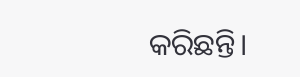କରିଛନ୍ତି।